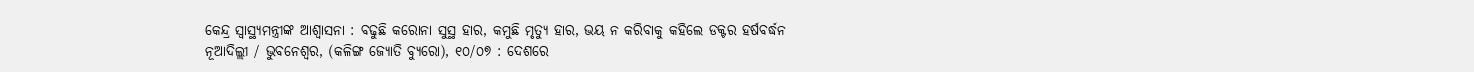କେନ୍ଦ୍ର ସ୍ୱାସ୍ଥ୍ୟମନ୍ତ୍ରୀଙ୍କ ଆଶ୍ୱାସନା : ବଢୁଛି କରୋନା ସୁସ୍ଥ ହାର, କମୁଛି ମୃତ୍ୟୁ ହାର, ଭୟ ନ କରିବାକୁ କହିଲେ ଡକ୍ଟର ହର୍ଷବର୍ଦ୍ଧନ
ନୂଆଦିଲ୍ଲୀ / ଭୁବନେଶ୍ୱର, (କଳିଙ୍ଗ ଜ୍ୟୋତି ବ୍ୟୁରୋ), ୧୦/୦୭ : ଦେଶରେ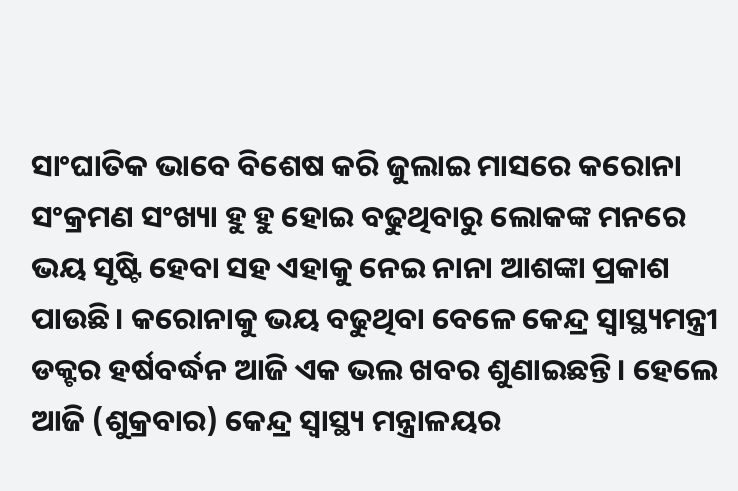ସାଂଘାତିକ ଭାବେ ବିଶେଷ କରି ଜୁଲାଇ ମାସରେ କରୋନା ସଂକ୍ରମଣ ସଂଖ୍ୟା ହୁ ହୁ ହୋଇ ବଢୁଥିବାରୁ ଲୋକଙ୍କ ମନରେ ଭୟ ସୃଷ୍ଟି ହେବା ସହ ଏହାକୁ ନେଇ ନାନା ଆଶଙ୍କା ପ୍ରକାଶ ପାଉଛି। କରୋନାକୁ ଭୟ ବଢୁଥିବା ବେଳେ କେନ୍ଦ୍ର ସ୍ୱାସ୍ଥ୍ୟମନ୍ତ୍ରୀ ଡକ୍ଟର ହର୍ଷବର୍ଦ୍ଧନ ଆଜି ଏକ ଭଲ ଖବର ଶୁଣାଇଛନ୍ତି। ହେଲେ ଆଜି (ଶୁକ୍ରବାର) କେନ୍ଦ୍ର ସ୍ବାସ୍ଥ୍ୟ ମନ୍ତ୍ରାଳୟର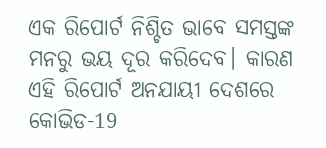ଏକ ରିପୋର୍ଟ ନିଶ୍ଚିତ ଭାବେ ସମସ୍ତଙ୍କ ମନରୁ ଭୟ ଦୂର କରିଦେବ। କାରଣ ଏହି ରିପୋର୍ଟ ଅନଯାୟୀ ଦେଶରେ କୋଭିଡ-19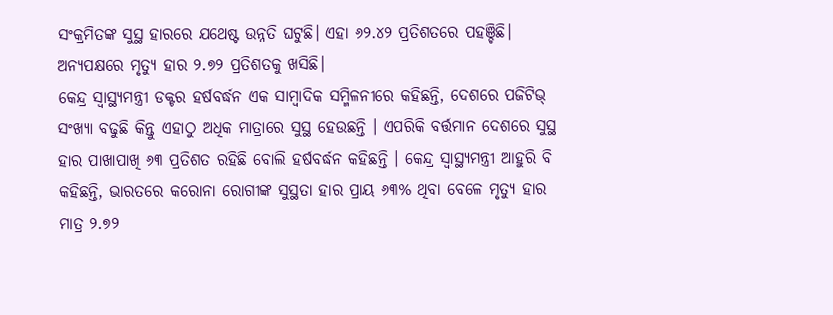ସଂକ୍ରମିତଙ୍କ ସୁସ୍ଥ ହାରରେ ଯଥେଷ୍ଟ ଉନ୍ନତି ଘଟୁଛି। ଏହା ୬୨.୪୨ ପ୍ରତିଶତରେ ପହଞ୍ଚିଛି। ଅନ୍ୟପକ୍ଷରେ ମୃତ୍ୟୁ ହାର ୨.୭୨ ପ୍ରତିଶତକୁ ଖସିଛି।
କେନ୍ଦ୍ର ସ୍ୱାସ୍ଥ୍ୟମନ୍ତ୍ରୀ ଡକ୍ଟର ହର୍ଷବର୍ଦ୍ଧନ ଏକ ସାମ୍ବାଦିକ ସମ୍ମିଳନୀରେ କହିଛନ୍ତି, ଦେଶରେ ପଜିଟିଭ୍ ସଂଖ୍ୟା ବଢୁଛି କିନ୍ତୁ ଏହାଠୁ ଅଧିକ ମାତ୍ରାରେ ସୁସ୍ଥ ହେଉଛନ୍ତି । ଏପରିକି ବର୍ତ୍ତମାନ ଦେଶରେ ସୁସ୍ଥ ହାର ପାଖାପାଖି ୬୩ ପ୍ରତିଶତ ରହିଛି ବୋଲି ହର୍ଷବର୍ଦ୍ଧନ କହିଛନ୍ତି । କେନ୍ଦ୍ର ସ୍ୱାସ୍ଥ୍ୟମନ୍ତ୍ରୀ ଆହୁରି ବି କହିଛନ୍ତି, ଭାରତରେ କରୋନା ରୋଗୀଙ୍କ ସୁସ୍ଥତା ହାର ପ୍ରାୟ ୬୩% ଥିବା ବେଳେ ମୃତ୍ୟୁ ହାର ମାତ୍ର ୨.୭୨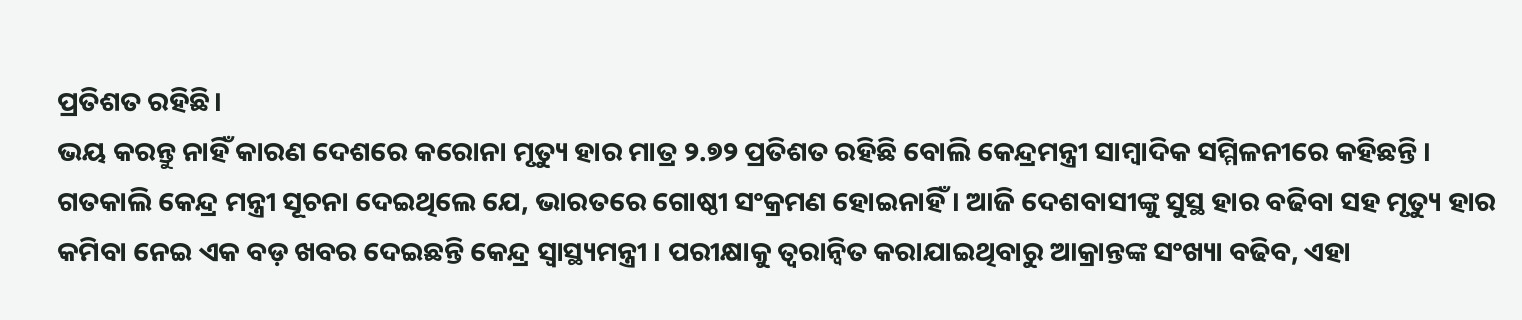ପ୍ରତିଶତ ରହିଛି।
ଭୟ କରନ୍ତୁ ନାହିଁ କାରଣ ଦେଶରେ କରୋନା ମୃତ୍ୟୁ ହାର ମାତ୍ର ୨.୭୨ ପ୍ରତିଶତ ରହିଛି ବୋଲି କେନ୍ଦ୍ରମନ୍ତ୍ରୀ ସାମ୍ବାଦିକ ସମ୍ମିଳନୀରେ କହିଛନ୍ତି । ଗତକାଲି କେନ୍ଦ୍ର ମନ୍ତ୍ରୀ ସୂଚନା ଦେଇଥିଲେ ଯେ, ଭାରତରେ ଗୋଷ୍ଠୀ ସଂକ୍ରମଣ ହୋଇନାହିଁ। ଆଜି ଦେଶବାସୀଙ୍କୁ ସୁସ୍ଥ ହାର ବଢିବା ସହ ମୃତ୍ୟୁ ହାର କମିବା ନେଇ ଏକ ବଡ଼ ଖବର ଦେଇଛନ୍ତି କେନ୍ଦ୍ର ସ୍ୱାସ୍ଥ୍ୟମନ୍ତ୍ରୀ । ପରୀକ୍ଷାକୁ ତ୍ୱରାନ୍ୱିତ କରାଯାଇଥିବାରୁ ଆକ୍ରାନ୍ତଙ୍କ ସଂଖ୍ୟା ବଢିବ, ଏହା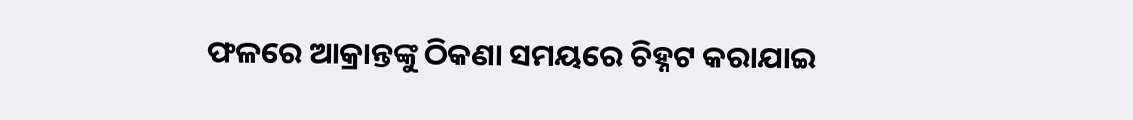ଫଳରେ ଆକ୍ରାନ୍ତଙ୍କୁ ଠିକଣା ସମୟରେ ଚିହ୍ନଟ କରାଯାଇ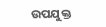ଉପଯୁକ୍ତ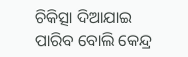ଚିକିତ୍ସା ଦିଆଯାଇ ପାରିବ ବୋଲି କେନ୍ଦ୍ର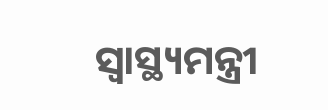ସ୍ୱାସ୍ଥ୍ୟମନ୍ତ୍ରୀ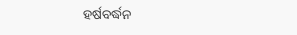ହର୍ଷବର୍ଦ୍ଧନ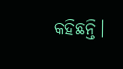କହିଛନ୍ତି।